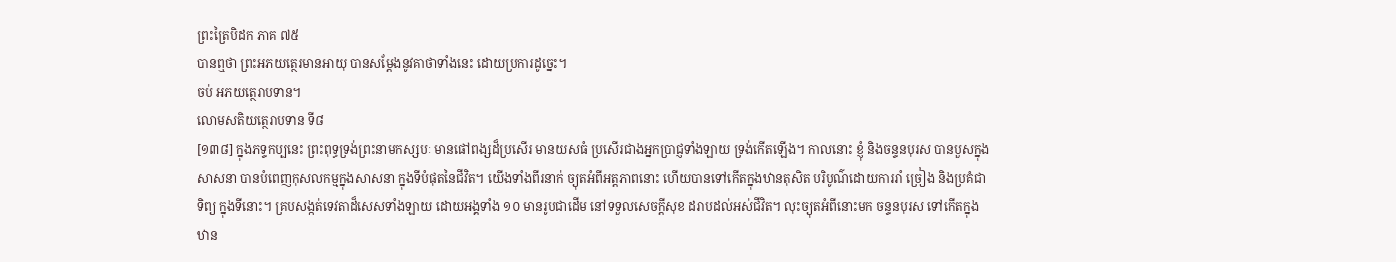ព្រះត្រៃបិដក ភាគ ៧៥
បានឮថា ព្រះអភយត្ថេរមានអាយុ បានសម្តែងនូវគាថាទាំងនេះ ដោយប្រការដូច្នេះ។
ចប់ អភយត្ថេរាបទាន។
លោមសតិយត្ថេរាបទាន ទី៨
[១៣៨] ក្នុងភទ្ទកប្បនេះ ព្រះពុទ្ធទ្រង់ព្រះនាមកស្សបៈ មានផៅពង្សដ៏ប្រសើរ មានយសធំ ប្រសើរជាងអ្នកប្រាជ្ញទាំងឡាយ ទ្រង់កើតឡើង។ កាលនោះ ខ្ញុំ និងចន្ទនបុរស បានបួសក្នុងសាសនា បានបំពេញកុសលកម្មក្នុងសាសនា ក្នុងទីបំផុតនៃជីវិត។ យើងទាំងពីរនាក់ ច្យុតអំពីអត្តភាពនោះ ហើយបានទៅកើតក្នុងឋានតុសិត បរិបូណ៌ដោយការរាំ ច្រៀង និងប្រគំជាទិព្យ ក្នុងទីនោះ។ គ្របសង្កត់ទេវតាដ៏សេសទាំងឡាយ ដោយអង្គទាំង ១០ មានរូបជាដើម នៅទទួលសេចក្តីសុខ ដរាបដល់អស់ជីវិត។ លុះច្យុតអំពីនោះមក ចន្ទនបុរស ទៅកើតក្នុងឋាន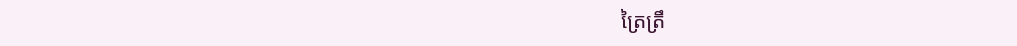ត្រៃត្រឹ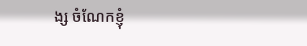ង្ស ចំណែកខ្ញុំ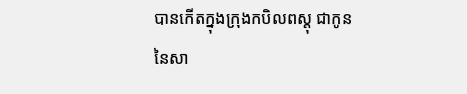បានកើតក្នុងក្រុងកបិលពស្តុ ជាកូននៃសា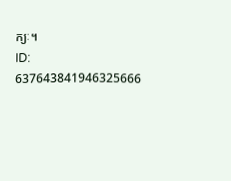ក្យៈ។
ID: 637643841946325666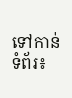ទៅកាន់ទំព័រ៖